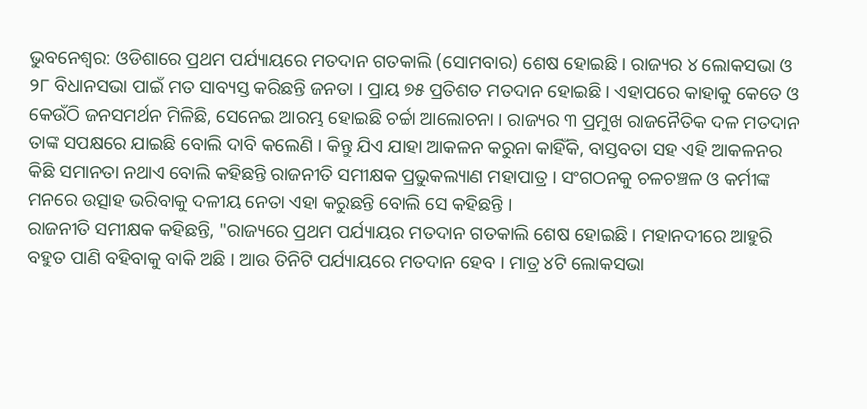ଭୁବନେଶ୍ବର: ଓଡିଶାରେ ପ୍ରଥମ ପର୍ଯ୍ୟାୟରେ ମତଦାନ ଗତକାଲି (ସୋମବାର) ଶେଷ ହୋଇଛି । ରାଜ୍ୟର ୪ ଲୋକସଭା ଓ ୨୮ ବିଧାନସଭା ପାଇଁ ମତ ସାବ୍ୟସ୍ତ କରିଛନ୍ତି ଜନତା । ପ୍ରାୟ ୭୫ ପ୍ରତିଶତ ମତଦାନ ହୋଇଛି । ଏହାପରେ କାହାକୁ କେତେ ଓ କେଉଁଠି ଜନସମର୍ଥନ ମିଳିଛି, ସେନେଇ ଆରମ୍ଭ ହୋଇଛି ଚର୍ଚ୍ଚା ଆଲୋଚନା । ରାଜ୍ୟର ୩ ପ୍ରମୁଖ ରାଜନୈତିକ ଦଳ ମତଦାନ ତାଙ୍କ ସପକ୍ଷରେ ଯାଇଛି ବୋଲି ଦାବି କଲେଣି । କିନ୍ତୁ ଯିଏ ଯାହା ଆକଳନ କରୁନା କାହିଁକି, ବାସ୍ତବତା ସହ ଏହି ଆକଳନର କିଛି ସମାନତା ନଥାଏ ବୋଲି କହିଛନ୍ତି ରାଜନୀତି ସମୀକ୍ଷକ ପ୍ରଭୁକଲ୍ୟାଣ ମହାପାତ୍ର । ସଂଗଠନକୁ ଚଳଚଞ୍ଚଳ ଓ କର୍ମୀଙ୍କ ମନରେ ଉତ୍ସାହ ଭରିବାକୁ ଦଳୀୟ ନେତା ଏହା କରୁଛନ୍ତି ବୋଲି ସେ କହିଛନ୍ତି ।
ରାଜନୀତି ସମୀକ୍ଷକ କହିଛନ୍ତି, "ରାଜ୍ୟରେ ପ୍ରଥମ ପର୍ଯ୍ୟାୟର ମତଦାନ ଗତକାଲି ଶେଷ ହୋଇଛି । ମହାନଦୀରେ ଆହୁରି ବହୁତ ପାଣି ବହିବାକୁ ବାକି ଅଛି । ଆଉ ତିନିଟି ପର୍ଯ୍ୟାୟରେ ମତଦାନ ହେବ । ମାତ୍ର ୪ଟି ଲୋକସଭା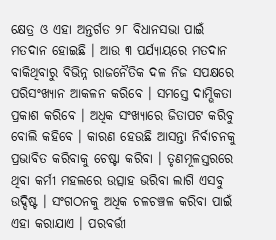କ୍ଷେତ୍ର ଓ ଏହା ଅନ୍ତର୍ଗତ ୨୮ ବିଧାନସଭା ପାଇଁ ମତଦାନ ହୋଇଛି । ଆଉ ୩ ପର୍ଯ୍ୟାୟରେ ମତଦାନ ବାକିଥିବାରୁ ବିଭିନ୍ନ ରାଜନୈତିକ ଦଳ ନିଜ ସପକ୍ଷରେ ପରିସଂଖ୍ୟାନ ଆକଳନ କରିବେ । ସମସ୍ତେ ଦାମ୍ଭିକତା ପ୍ରକାଶ କରିବେ । ଅଧିକ ସଂଖ୍ୟାରେ ଜିତାପଟ କରିବୁ ବୋଲି କହିବେ । କାରଣ ହେଉଛି ଆସନ୍ତା ନିର୍ବାଚନକୁ ପ୍ରଭାବିତ କରିବାକୁ ଚେଷ୍ଟା କରିବା । ତୃଣମୂଳସ୍ତରରେ ଥିବା କର୍ମୀ ମହଲରେ ଉତ୍ସାହ ଭରିବା ଲାଗି ଏସବୁ ଉଦ୍ଦିଷ୍ଟ । ସଂଗଠନକୁ ଅଧିକ ଚଳଚଞ୍ଚଳ କରିବା ପାଇଁ ଏହା କରାଯାଏ । ପରବର୍ତ୍ତୀ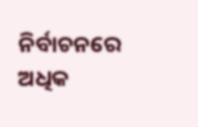ନିର୍ବାଚନରେ ଅଧିକ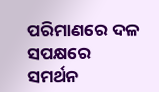ପରିମାଣରେ ଦଳ ସପକ୍ଷରେ ସମର୍ଥନ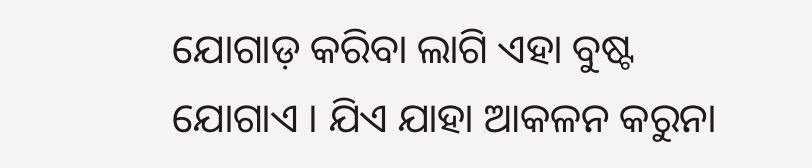ଯୋଗାଡ଼ କରିବା ଲାଗି ଏହା ବୁଷ୍ଟ ଯୋଗାଏ । ଯିଏ ଯାହା ଆକଳନ କରୁନା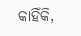କାହିଁକି,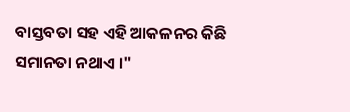ବାସ୍ତବତା ସହ ଏହି ଆକଳନର କିଛି ସମାନତା ନଥାଏ ।"